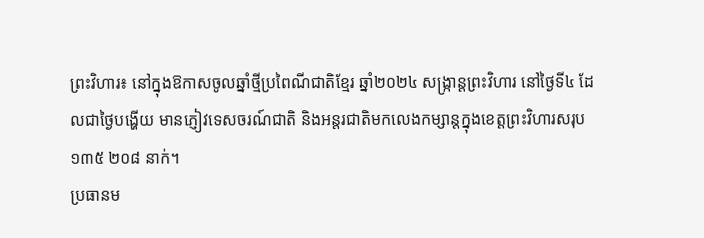ព្រះវិហារ៖ នៅក្នុងឱកាសចូលឆ្នាំថ្មីប្រពៃណីជាតិខ្មែរ ឆ្នាំ២០២៤ សង្ក្រាន្តព្រះវិហារ នៅថ្ងៃទី៤ ដែលជាថ្ងៃបង្ហើយ មានភ្ញៀវទេសចរណ៍ជាតិ និងអន្តរជាតិមកលេងកម្សាន្តក្នុងខេត្តព្រះវិហារសរុប ១៣៥ ២០៨ នាក់។
ប្រធានម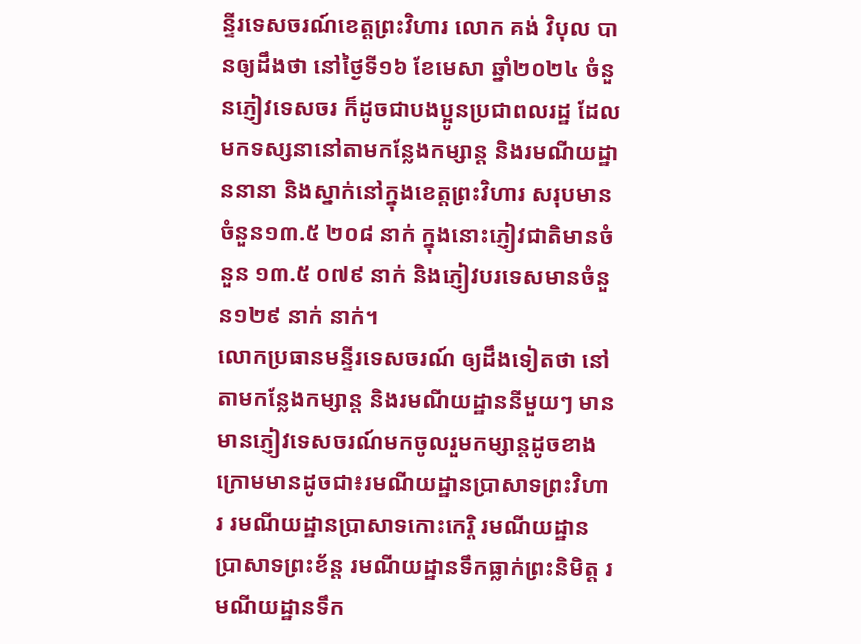ន្ទីរទេសចរណ៍ខេត្តព្រះវិហារ លោក គង់ វិបុល បានឲ្យដឹងថា នៅថ្ងៃទី១៦ ខែមេសា ឆ្នាំ២០២៤ ចំនួនភ្ញៀវទេសចរ ក៏ដូចជាបងប្អូនប្រជាពលរដ្ឋ ដែលមកទស្សនានៅតាមកន្លែងកម្សាន្ត និងរមណីយដ្ឋាននានា និងស្នាក់នៅក្នុងខេត្តព្រះវិហារ សរុបមានចំនួន១៣.៥ ២០៨ នាក់ ក្នុងនោះភ្ញៀវជាតិមានចំនួន ១៣.៥ ០៧៩ នាក់ និងភ្ញៀវបរទេសមានចំនួន១២៩ នាក់ នាក់។
លោកប្រធានមន្ទីរទេសចរណ៍ ឲ្យដឹងទៀតថា នៅតាមកន្លែងកម្សាន្ត និងរមណីយដ្ឋាននីមួយៗ មានមានភ្ញៀវទេសចរណ៍មកចូលរួមកម្សាន្តដូចខាងក្រោមមានដូចជា៖រមណីយដ្ឋានប្រាសាទព្រះវិហារ រមណីយដ្ឋានប្រាសាទកោះកេរ្តិ រមណីយដ្ឋានប្រាសាទព្រះខ័ន្ត រមណីយដ្ឋានទឹកធ្លាក់ព្រះនិមិត្ត រមណីយដ្ឋានទឹក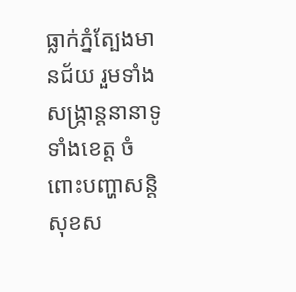ធ្លាក់ភ្នំត្បែងមានជ័យ រួមទាំងសង្ក្រាន្តនានាទូទាំងខេត្ត ចំពោះបញ្ហាសន្តិសុខស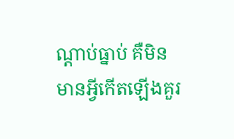ណ្ដាប់ធ្នាប់ គឺមិនមានអ្វីកើតឡើងគួរ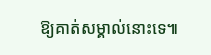ឱ្យគាត់សម្គាល់នោះទេ៕